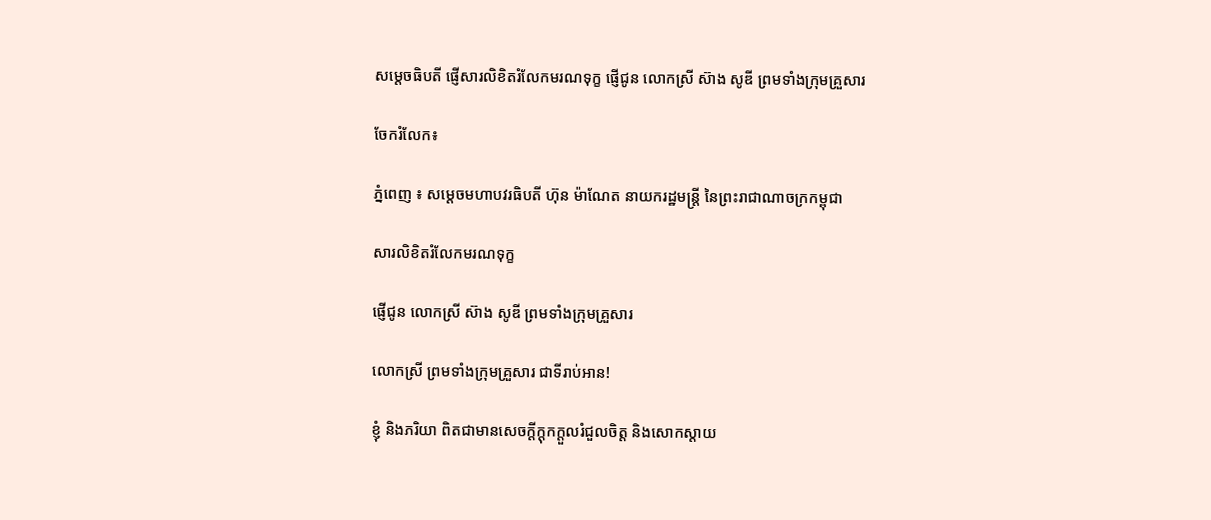សម្តេចធិបតី ផ្ញើសារលិខិតរំលែកមរណទុក្ខ ផ្ញើជូន លោកស្រី ស៊ាង សូឌី ព្រមទាំងក្រុមគ្រួសារ

ចែករំលែក៖

ភ្នំពេញ ៖ សម្តេចមហាបវរធិបតី ហ៊ុន ម៉ាណែត នាយករដ្ឋមន្ត្រី នៃព្រះរាជាណាចក្រកម្ពុជា

សារលិខិតរំលែកមរណទុក្ខ

ផ្ញើជូន លោកស្រី ស៊ាង សូឌី ព្រមទាំងក្រុមគ្រួសារ

លោកស្រី ព្រមទាំងក្រុមគ្រួសារ ជាទីរាប់អាន!

ខ្ញុំ និងភរិយា ពិតជាមានសេចក្ដីក្ដុកក្ដួលរំជួលចិត្ត និងសោកស្តាយ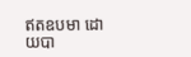ឥតឧបមា ដោយបា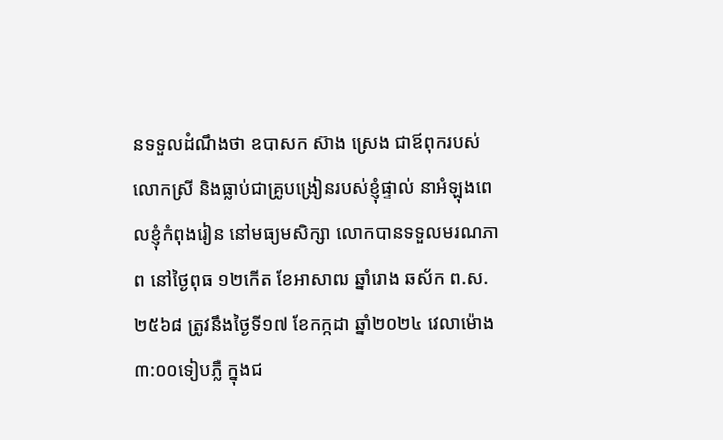នទទួលដំណឹងថា ឧបាសក ស៊ាង ស្រេង ជាឪពុករបស់ លោកស្រី និងធ្លាប់ជាគ្រូបង្រៀនរបស់ខ្ញុំផ្ទាល់ នាអំឡុងពេលខ្ញុំកំពុងរៀន នៅមធ្យមសិក្សា លោកបានទទួលមរណភាព នៅថ្ងៃពុធ ១២កើត ខែអាសាឍ ឆ្នាំរោង ឆស័ក ព.ស. ២៥៦៨ ត្រូវនឹងថ្ងៃទី១៧ ខែកក្កដា ឆ្នាំ២០២៤ វេលាម៉ោង ៣:០០ទៀបភ្លឺ ក្នុងជ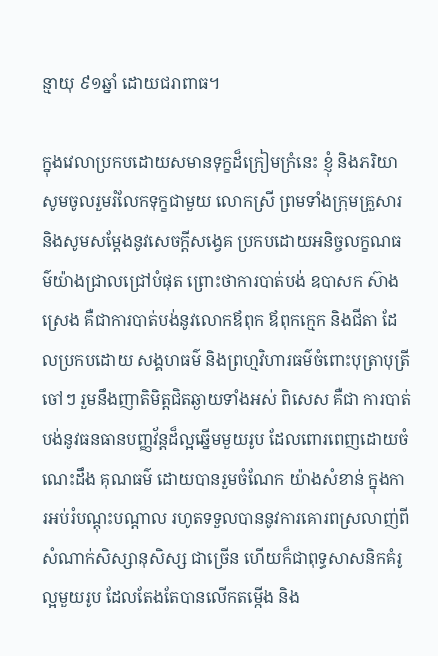ន្មាយុ ៩១ឆ្នាំ ដោយជរាពាធ។

ក្នុងវេលាប្រកបដោយសមានទុក្ខដ៏ក្រៀមក្រំនេះ ខ្ញុំ និងភរិយា សូមចូលរួមរំលែកទុក្ខជាមួយ លោកស្រី ព្រមទាំងក្រុមគ្រួសារ និងសូមសម្តែងនូវសេចក្តីសង្វេគ ប្រកបដោយអនិច្ចលក្ខណធម៌យ៉ាងជ្រាលជ្រៅបំផុត ព្រោះថាការបាត់បង់ ឧបាសក ស៊ាង ស្រេង គឺជាការបាត់បង់នូវលោកឪពុក ឪពុកក្មេក និងជីតា ដែលប្រកបដោយ សង្គហធម៌ និងព្រហ្មវិហារធម៌ចំពោះបុត្រាបុត្រី ចៅៗ រួមនឹងញាតិមិត្តជិតឆ្ងាយទាំងអស់ ពិសេស គឺជា ការបាត់បង់នូវធនធានបញ្ញវ័ន្តដ៏ល្អឆ្នើមមួយរូប ដែលពោរពេញដោយចំណេះដឹង គុណធម៌ ដោយបានរួមចំណែក យ៉ាងសំខាន់ ក្នុងការអប់រំបណ្តុះបណ្តាល រហូតទទួលបាននូវការគោរពស្រលាញ់ពីសំណាក់សិស្សានុសិស្ស ជាច្រើន ហើយក៏ជាពុទ្ធសាសនិកគំរូល្អមួយរូប ដែលតែងតែបានលើកតម្កើង និង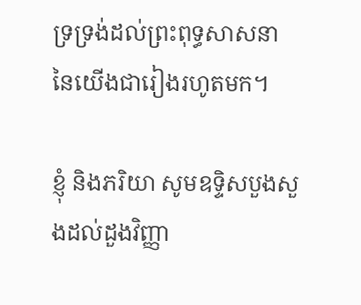ទ្រទ្រង់ដល់ព្រះពុទ្ធសាសនា នៃយើងជារៀងរហូតមក។

ខ្ញុំ និងភរិយា សូមឧទ្ទិសបួងសួងដល់ដួងវិញ្ញា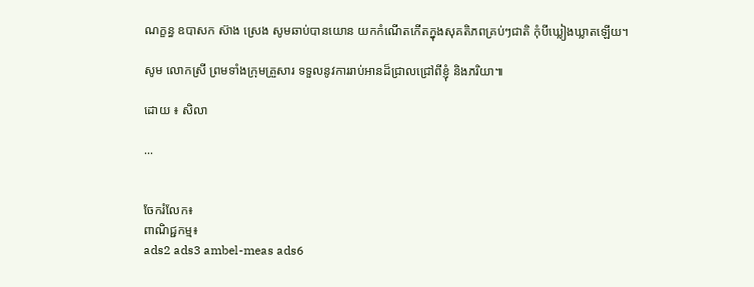ណក្ខន្ធ ឧបាសក ស៊ាង ស្រេង សូមឆាប់បានយោន យកកំណើតកើតក្នុងសុគតិភពគ្រប់ៗជាតិ កុំបីឃ្លៀងឃ្លាតឡើយ។

សូម លោកស្រី ព្រមទាំងក្រុមគ្រួសារ ទទួលនូវការរាប់អានដ៏ជ្រាលជ្រៅពីខ្ញុំ និងភរិយា៕

ដោយ ៖ សិលា

...


ចែករំលែក៖
ពាណិជ្ជកម្ម៖
ads2 ads3 ambel-meas ads6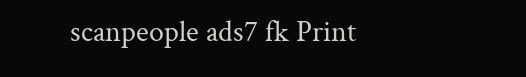scanpeople ads7 fk Print